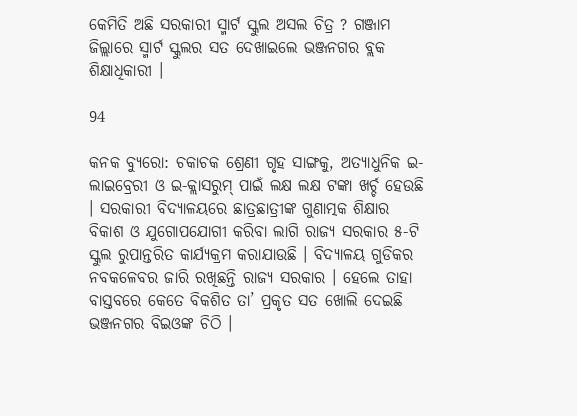କେମିତି ଅଛି ସରକାରୀ ସ୍ମାର୍ଟ ସ୍କୁଲ ଅସଲ ଚିତ୍ର ? ଗଞ୍ଜାମ ଜିଲ୍ଲାରେ ସ୍ମାର୍ଟ ସ୍କୁଲର ସତ ଦେଖାଇଲେ ଭଞ୍ଜନଗର ବ୍ଲକ ଶିକ୍ଷାଧିକାରୀ ।

94

କନକ ବ୍ୟୁରୋ: ଚକାଚକ ଶ୍ରେଣୀ ଗୃହ ସାଙ୍ଗକୁ, ଅତ୍ୟାଧୁନିକ ଇ-ଲାଇବ୍ରେରୀ ଓ ଇ-କ୍ଲାସରୁମ୍ ପାଇଁ ଲକ୍ଷ ଲକ୍ଷ ଟଙ୍କା ଖର୍ଚ୍ଚ ହେଉଛି । ସରକାରୀ ବିଦ୍ୟାଳୟରେ ଛାତ୍ରଛାତ୍ରୀଙ୍କ ଗୁଣାତ୍ମକ ଶିକ୍ଷାର ବିକାଶ ଓ ଯୁଗୋପଯୋଗୀ କରିବା ଲାଗି ରାଜ୍ୟ ସରକାର ୫-ଟି ସ୍କୁଲ ରୁପାନ୍ତରିତ କାର୍ଯ୍ୟକ୍ରମ କରାଯାଉଛି । ବିଦ୍ୟାଳୟ ଗୁଡିକର ନବକଳେବର ଜାରି ରଖିଛନ୍ତି ରାଜ୍ୟ ସରକାର । ହେଲେ ତାହା ବାସ୍ତବରେ କେତେ ବିକଶିତ ତା’ ପ୍ରକୃତ ସତ ଖୋଲି ଦେଇଛି ଭଞ୍ଜନଗର ବିଇଓଙ୍କ ଚିଠି ।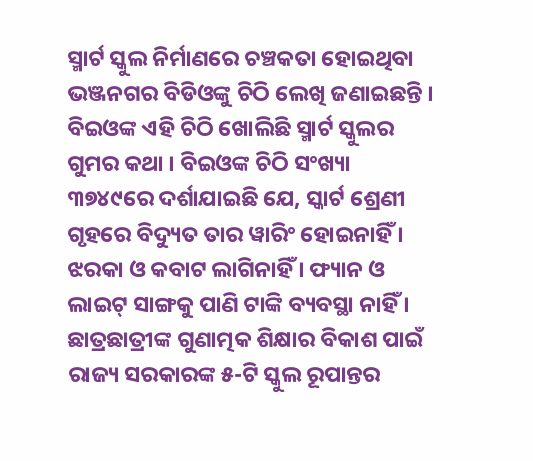ସ୍ମାର୍ଟ ସ୍କୁଲ ନିର୍ମାଣରେ ଚଞ୍ଚକତା ହୋଇଥିବା ଭଞ୍ଜନଗର ବିଡିଓଙ୍କୁ ଚିଠି ଲେଖି ଜଣାଇଛନ୍ତି । ବିଇଓଙ୍କ ଏହି ଚିଠି ଖୋଲିଛି ସ୍ମାର୍ଟ ସ୍କୁଲର ଗୁମର କଥା । ବିଇଓଙ୍କ ଚିଠି ସଂଖ୍ୟା ୩୭୪୯ରେ ଦର୍ଶାଯାଇଛି ଯେ, ସ୍କାର୍ଟ ଶ୍ରେଣୀ ଗୃହରେ ବିଦ୍ୟୁତ ତାର ୱାରିଂ ହୋଇନାହିଁ । ଝରକା ଓ କବାଟ ଲାଗିନାହିଁ । ଫ୍ୟାନ ଓ ଲାଇଟ୍ ସାଙ୍ଗକୁ ପାଣି ଟାଙ୍କି ବ୍ୟବସ୍ଥା ନାହିଁ । ଛାତ୍ରଛାତ୍ରୀଙ୍କ ଗୁଣାତ୍ମକ ଶିକ୍ଷାର ବିକାଶ ପାଇଁ ରାଜ୍ୟ ସରକାରଙ୍କ ୫-ଟି ସ୍କୁଲ ରୂପାନ୍ତର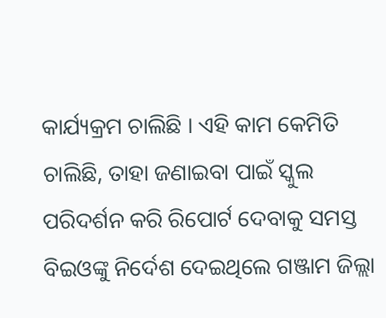କାର୍ଯ୍ୟକ୍ରମ ଚାଲିଛି । ଏହି କାମ କେମିତି ଚାଲିଛି, ତାହା ଜଣାଇବା ପାଇଁ ସ୍କୁଲ ପରିଦର୍ଶନ କରି ରିପୋର୍ଟ ଦେବାକୁ ସମସ୍ତ ବିଇଓଙ୍କୁ ନିର୍ଦେଶ ଦେଇଥିଲେ ଗଞ୍ଜାମ ଜିଲ୍ଲା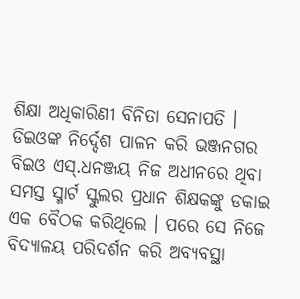ଶିକ୍ଷା ଅଧିକାରିଣୀ ବିନିତା ସେନାପତି । ଡିଇଓଙ୍କ ନିର୍ଦ୍ଦେଶ ପାଳନ କରି ଭଞ୍ଜନଗର ବିଇଓ ଏସ୍.ଧନଞ୍ଜୟ ନିଜ ଅଧୀନରେ ଥିବା ସମସ୍ତ ସ୍ମାର୍ଟ ସ୍କୁଲର ପ୍ରଧାନ ଶିକ୍ଷକଙ୍କୁ ଡକାଇ ଏକ ବୈଠକ କରିଥିଲେ । ପରେ ସେ ନିଜେ ବିଦ୍ୟାଳୟ ପରିଦର୍ଶନ କରି ଅବ୍ୟବସ୍ଥା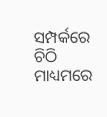ସମ୍ପର୍କରେ ଚିଠି ମାଧ୍ୟମରେ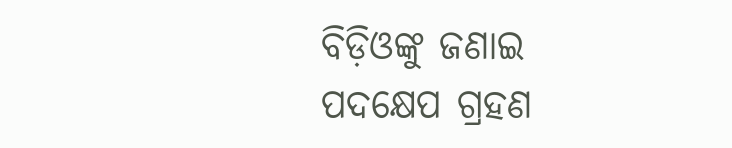ବିଡ଼ିଓଙ୍କୁ ଜଣାଇ ପଦକ୍ଷେପ ଗ୍ରହଣ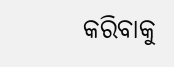କରିବାକୁ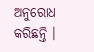ଅନୁରୋଧ କରିଛନ୍ତି ।